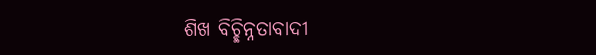ଶିଖ ବିଚ୍ଛିନ୍ନତାବାଦୀ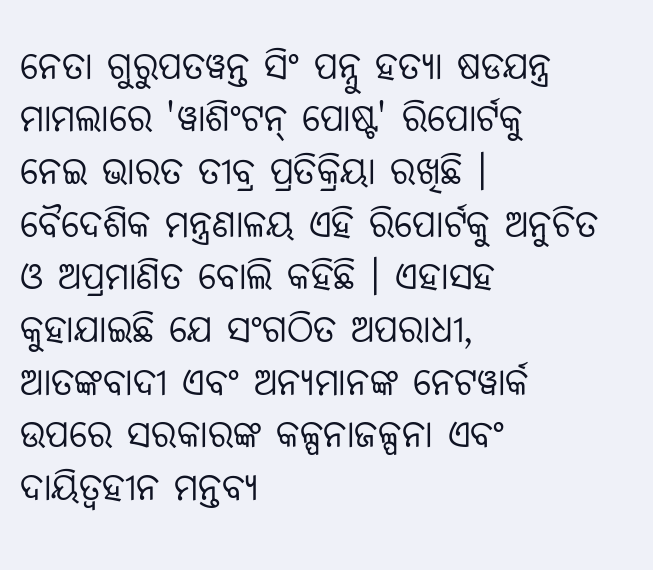ନେତା ଗୁରୁପତୱନ୍ତ ସିଂ ପନ୍ନୁ ହତ୍ୟା ଷଡଯନ୍ତ୍ର ମାମଲାରେ 'ୱାଶିଂଟନ୍ ପୋଷ୍ଟ' ରିପୋର୍ଟକୁ ନେଇ ଭାରତ ତୀବ୍ର ପ୍ରତିକ୍ରିୟା ରଖିଛି । ବୈଦେଶିକ ମନ୍ତ୍ରଣାଳୟ ଏହି ରିପୋର୍ଟକୁ ଅନୁଚିତ ଓ ଅପ୍ରମାଣିତ ବୋଲି କହିଛି । ଏହାସହ କୁହାଯାଇଛି ଯେ ସଂଗଠିତ ଅପରାଧୀ, ଆତଙ୍କବାଦୀ ଏବଂ ଅନ୍ୟମାନଙ୍କ ନେଟୱାର୍କ ଉପରେ ସରକାରଙ୍କ କଳ୍ପନାଜଳ୍ପନା ଏବଂ ଦାୟିତ୍ବହୀନ ମନ୍ତବ୍ୟ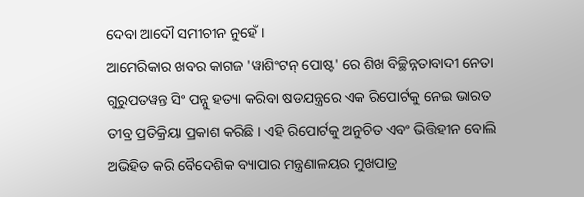ଦେବା ଆଦୌ ସମୀଚୀନ ନୁହେଁ ।
ଆମେରିକାର ଖବର କାଗଜ 'ୱାଶିଂଟନ୍ ପୋଷ୍ଟ' ରେ ଶିଖ ବିଚ୍ଛିନ୍ନତାବାଦୀ ନେତା ଗୁରୁପତୱନ୍ତ ସିଂ ପନ୍ନୁ ହତ୍ୟା କରିବା ଷଡଯନ୍ତ୍ରରେ ଏକ ରିପୋର୍ଟକୁ ନେଇ ଭାରତ ତୀବ୍ର ପ୍ରତିକ୍ରିୟା ପ୍ରକାଶ କରିଛି । ଏହି ରିପୋର୍ଟକୁ ଅନୁଚିତ ଏବଂ ଭିତ୍ତିହୀନ ବୋଲି ଅଭିହିତ କରି ବୈଦେଶିକ ବ୍ୟାପାର ମନ୍ତ୍ରଣାଳୟର ମୁଖପାତ୍ର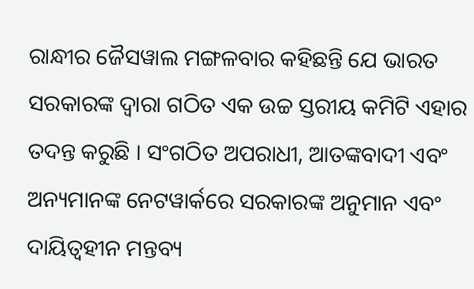ରାନ୍ଧୀର ଜୈସୱାଲ ମଙ୍ଗଳବାର କହିଛନ୍ତି ଯେ ଭାରତ ସରକାରଙ୍କ ଦ୍ୱାରା ଗଠିତ ଏକ ଉଚ୍ଚ ସ୍ତରୀୟ କମିଟି ଏହାର ତଦନ୍ତ କରୁଛି । ସଂଗଠିତ ଅପରାଧୀ, ଆତଙ୍କବାଦୀ ଏବଂ ଅନ୍ୟମାନଙ୍କ ନେଟୱାର୍କରେ ସରକାରଙ୍କ ଅନୁମାନ ଏବଂ ଦାୟିତ୍ୱହୀନ ମନ୍ତବ୍ୟ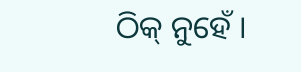ଠିକ୍ ନୁହେଁ ।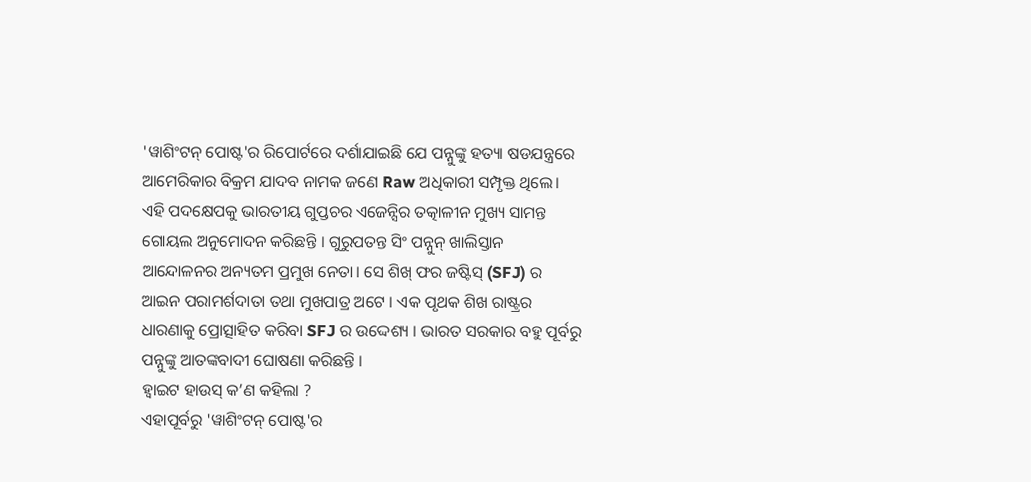'ୱାଶିଂଟନ୍ ପୋଷ୍ଟ'ର ରିପୋର୍ଟରେ ଦର୍ଶାଯାଇଛି ଯେ ପନ୍ନୁଙ୍କୁ ହତ୍ୟା ଷଡଯନ୍ତ୍ରରେ ଆମେରିକାର ବିକ୍ରମ ଯାଦବ ନାମକ ଜଣେ Raw ଅଧିକାରୀ ସମ୍ପୃକ୍ତ ଥିଲେ। ଏହି ପଦକ୍ଷେପକୁ ଭାରତୀୟ ଗୁପ୍ତଚର ଏଜେନ୍ସିର ତତ୍କାଳୀନ ମୁଖ୍ୟ ସାମନ୍ତ ଗୋୟଲ ଅନୁମୋଦନ କରିଛନ୍ତି । ଗୁରୁପତନ୍ତ ସିଂ ପନ୍ନୁନ୍ ଖାଲିସ୍ତାନ ଆନ୍ଦୋଳନର ଅନ୍ୟତମ ପ୍ରମୁଖ ନେତା। ସେ ଶିଖ୍ ଫର ଜଷ୍ଟିସ୍ (SFJ) ର ଆଇନ ପରାମର୍ଶଦାତା ତଥା ମୁଖପାତ୍ର ଅଟେ । ଏକ ପୃଥକ ଶିଖ ରାଷ୍ଟ୍ରର ଧାରଣାକୁ ପ୍ରୋତ୍ସାହିତ କରିବା SFJ ର ଉଦ୍ଦେଶ୍ୟ । ଭାରତ ସରକାର ବହୁ ପୂର୍ବରୁ ପନ୍ନୁଙ୍କୁ ଆତଙ୍କବାଦୀ ଘୋଷଣା କରିଛନ୍ତି ।
ହ୍ଵାଇଟ ହାଉସ୍ କ’ଣ କହିଲା ?
ଏହାପୂର୍ବରୁ 'ୱାଶିଂଟନ୍ ପୋଷ୍ଟ'ର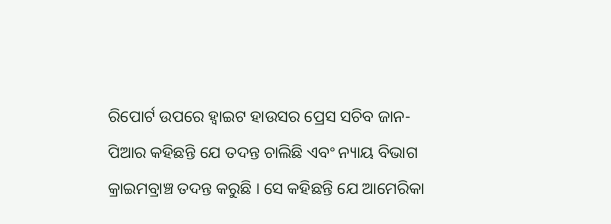ରିପୋର୍ଟ ଉପରେ ହ୍ଵାଇଟ ହାଉସର ପ୍ରେସ ସଚିବ ଜାନ-ପିଆର କହିଛନ୍ତି ଯେ ତଦନ୍ତ ଚାଲିଛି ଏବଂ ନ୍ୟାୟ ବିଭାଗ କ୍ରାଇମବ୍ରାଞ୍ଚ ତଦନ୍ତ କରୁଛି । ସେ କହିଛନ୍ତି ଯେ ଆମେରିକା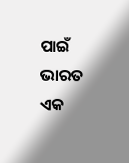ପାଇଁ ଭାରତ ଏକ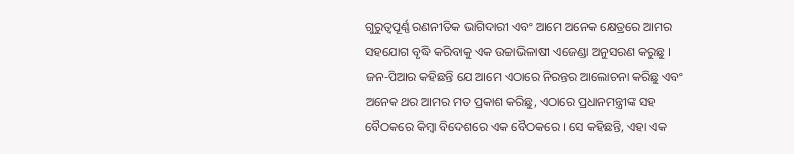ଗୁରୁତ୍ୱପୂର୍ଣ୍ଣ ରଣନୀତିକ ଭାଗିଦାରୀ ଏବଂ ଆମେ ଅନେକ କ୍ଷେତ୍ରରେ ଆମର ସହଯୋଗ ବୃଦ୍ଧି କରିବାକୁ ଏକ ଉଚ୍ଚାଭିଳାଷୀ ଏଜେଣ୍ଡା ଅନୁସରଣ କରୁଛୁ ।
ଜନ-ପିଆର କହିଛନ୍ତି ଯେ ଆମେ ଏଠାରେ ନିରନ୍ତର ଆଲୋଚନା କରିଛୁ ଏବଂ ଅନେକ ଥର ଆମର ମତ ପ୍ରକାଶ କରିଛୁ, ଏଠାରେ ପ୍ରଧାନମନ୍ତ୍ରୀଙ୍କ ସହ ବୈଠକରେ କିମ୍ବା ବିଦେଶରେ ଏକ ବୈଠକରେ । ସେ କହିଛନ୍ତି, ଏହା ଏକ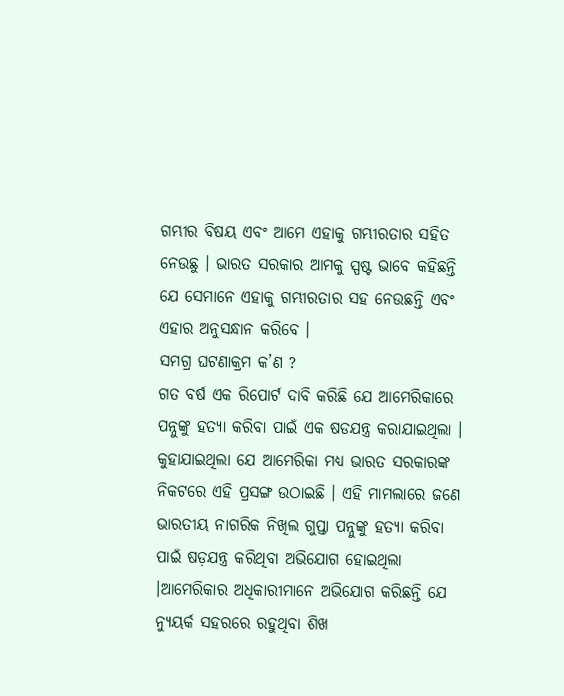ଗମ୍ଭୀର ବିଷୟ ଏବଂ ଆମେ ଏହାକୁ ଗମ୍ଭୀରତାର ସହିତ ନେଉଛୁ । ଭାରତ ସରକାର ଆମକୁ ସ୍ପଷ୍ଟ ଭାବେ କହିଛନ୍ତି ଯେ ସେମାନେ ଏହାକୁ ଗମ୍ଭୀରତାର ସହ ନେଉଛନ୍ତି ଏବଂ ଏହାର ଅନୁସନ୍ଧାନ କରିବେ ।
ସମଗ୍ର ଘଟଣାକ୍ରମ କ’ଣ ?
ଗତ ବର୍ଷ ଏକ ରିପୋର୍ଟ ଦାବି କରିଛି ଯେ ଆମେରିକାରେ ପନ୍ନୁଙ୍କୁ ହତ୍ୟା କରିବା ପାଇଁ ଏକ ଷଡଯନ୍ତ୍ର କରାଯାଇଥିଲା । କୁହାଯାଇଥିଲା ଯେ ଆମେରିକା ମଧ୍ୟ ଭାରତ ସରକାରଙ୍କ ନିକଟରେ ଏହି ପ୍ରସଙ୍ଗ ଉଠାଇଛି । ଏହି ମାମଲାରେ ଜଣେ ଭାରତୀୟ ନାଗରିକ ନିଖିଲ ଗୁପ୍ତା ପନ୍ନୁଙ୍କୁ ହତ୍ୟା କରିବା ପାଇଁ ଷଡ଼ଯନ୍ତ୍ର କରିଥିବା ଅଭିଯୋଗ ହୋଇଥିଲା ।ଆମେରିକାର ଅଧିକାରୀମାନେ ଅଭିଯୋଗ କରିଛନ୍ତି ଯେ ନ୍ୟୁୟର୍କ ସହରରେ ରହୁଥିବା ଶିଖ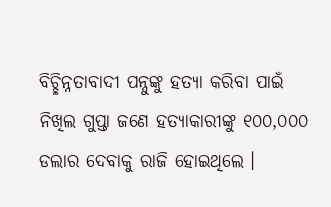ବିଚ୍ଛିନ୍ନତାବାଦୀ ପନ୍ନୁଙ୍କୁ ହତ୍ୟା କରିବା ପାଇଁ ନିଖିଲ ଗୁପ୍ତା ଜଣେ ହତ୍ୟାକାରୀଙ୍କୁ ୧୦୦,୦୦୦ ଡଲାର ଦେବାକୁ ରାଜି ହୋଇଥିଲେ ।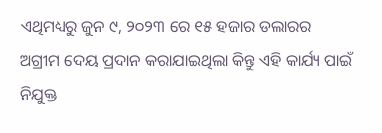ଏଥିମଧ୍ୟରୁ ଜୁନ ୯, ୨୦୨୩ ରେ ୧୫ ହଜାର ଡଲାରର ଅଗ୍ରୀମ ଦେୟ ପ୍ରଦାନ କରାଯାଇଥିଲା କିନ୍ତୁ ଏହି କାର୍ଯ୍ୟ ପାଇଁ ନିଯୁକ୍ତ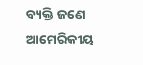ବ୍ୟକ୍ତି ଜଣେ ଆମେରିକୀୟ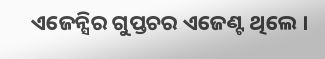ଏଜେନ୍ସିର ଗୁପ୍ତଚର ଏଜେଣ୍ଟ ଥିଲେ ।